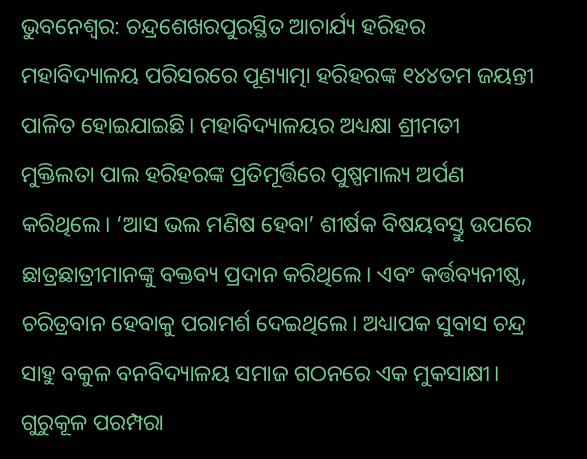ଭୁବନେଶ୍ୱର: ଚନ୍ଦ୍ରଶେଖରପୁରସ୍ଥିତ ଆଚାର୍ଯ୍ୟ ହରିହର ମହାବିଦ୍ୟାଳୟ ପରିସରରେ ପୂଣ୍ୟାତ୍ମା ହରିହରଙ୍କ ୧୪୪ତମ ଜୟନ୍ତୀ ପାଳିତ ହୋଇଯାଇଛି। ମହାବିଦ୍ୟାଳୟର ଅଧ୍ୟକ୍ଷା ଶ୍ରୀମତୀ ମୁକ୍ତିଲତା ପାଲ ହରିହରଙ୍କ ପ୍ରତିମୂର୍ତ୍ତିରେ ପୁଷ୍ପମାଲ୍ୟ ଅର୍ପଣ କରିଥିଲେ। ‘ଆସ ଭଲ ମଣିଷ ହେବା’ ଶୀର୍ଷକ ବିଷୟବସ୍ତୁ ଉପରେ ଛାତ୍ରଛାତ୍ରୀମାନଙ୍କୁ ବକ୍ତବ୍ୟ ପ୍ରଦାନ କରିଥିଲେ। ଏବଂ କର୍ତ୍ତବ୍ୟନୀଷ୍ଠ, ଚରିତ୍ରବାନ ହେବାକୁ ପରାମର୍ଶ ଦେଇଥିଲେ। ଅଧ୍ୟାପକ ସୁବାସ ଚନ୍ଦ୍ର ସାହୁ ବକୁଳ ବନବିଦ୍ୟାଳୟ ସମାଜ ଗଠନରେ ଏକ ମୁକସାକ୍ଷୀ।
ଗୁରୁକୂଳ ପରମ୍ପରା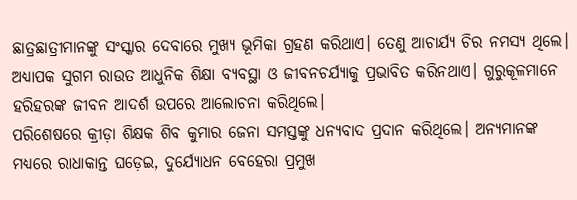ଛାତ୍ରଛାତ୍ରୀମାନଙ୍କୁ ସଂସ୍କାର ଦେବାରେ ମୁଖ୍ୟ ଭୂମିକା ଗ୍ରହଣ କରିଥାଏ। ତେଣୁ ଆଚାର୍ଯ୍ୟ ଚିର ନମସ୍ୟ ଥିଲେ। ଅଧ୍ୟାପକ ସୁଗମ ରାଉତ ଆଧୁନିକ ଶିକ୍ଷା ବ୍ୟବସ୍ଥା ଓ ଜୀବନଚର୍ଯ୍ୟାକୁ ପ୍ରଭାବିତ କରିନଥାଏ। ଗୁରୁକୂଳମାନେ ହରିହରଙ୍କ ଜୀବନ ଆଦର୍ଶ ଉପରେ ଆଲୋଚନା କରିଥିଲେ।
ପରିଶେଷରେ କ୍ରୀଡ଼ା ଶିକ୍ଷକ ଶିବ କୁମାର ଜେନା ସମସ୍ତଙ୍କୁ ଧନ୍ୟବାଦ ପ୍ରଦାନ କରିଥିଲେ। ଅନ୍ୟମାନଙ୍କ ମଧ୍ୟରେ ରାଧାକାନ୍ତ ଘଡ଼େଇ, ଦୁର୍ଯ୍ୟୋଧନ ବେହେରା ପ୍ରମୁଖ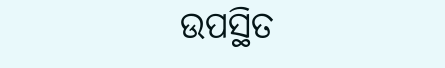ଉପସ୍ଥିତ